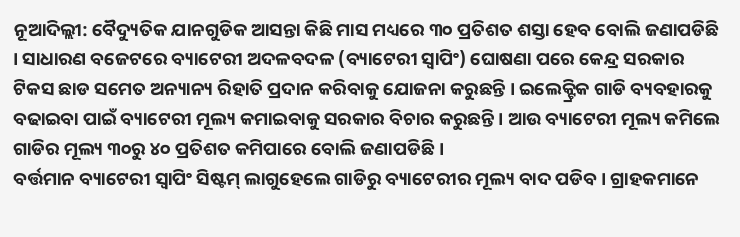ନୂଆଦିଲ୍ଲୀ: ବୈଦ୍ୟୁତିକ ଯାନଗୁଡିକ ଆସନ୍ତା କିଛି ମାସ ମଧ୍ୟରେ ୩୦ ପ୍ରତିଶତ ଶସ୍ତା ହେବ ବୋଲି ଜଣାପଡିଛି । ସାଧାରଣ ବଜେଟରେ ବ୍ୟାଟେରୀ ଅଦଳବଦଳ (ବ୍ୟାଟେରୀ ସ୍ୱାପିଂ) ଘୋଷଣା ପରେ କେନ୍ଦ୍ର ସରକାର ଟିକସ ଛାଡ ସମେତ ଅନ୍ୟାନ୍ୟ ରିହାତି ପ୍ରଦାନ କରିବାକୁ ଯୋଜନା କରୁଛନ୍ତି । ଇଲେକ୍ଟ୍ରିକ ଗାଡି ବ୍ୟବହାରକୁ ବଢାଇବା ପାଇଁ ବ୍ୟାଟେରୀ ମୂଲ୍ୟ କମାଇବାକୁ ସରକାର ବିଚାର କରୁଛନ୍ତି । ଆଉ ବ୍ୟାଟେରୀ ମୂଲ୍ୟ କମିଲେ ଗାଡିର ମୂଲ୍ୟ ୩୦ରୁ ୪୦ ପ୍ରତିଶତ କମିପାରେ ବୋଲି ଜଣାପଡିଛି ।
ବର୍ତ୍ତମାନ ବ୍ୟାଟେରୀ ସ୍ୱାପିଂ ସିଷ୍ଟମ୍ ଲାଗୁହେଲେ ଗାଡିରୁ ବ୍ୟାଟେରୀର ମୂଲ୍ୟ ବାଦ ପଡିବ । ଗ୍ରାହକମାନେ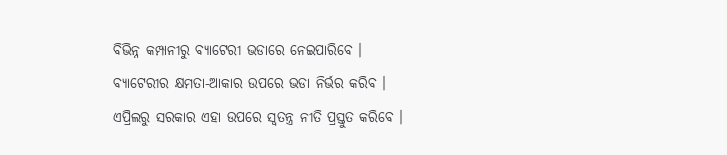ବିଭିନ୍ନ କମ୍ପାନୀରୁ ବ୍ୟାଟେରୀ ଭଡାରେ ନେଇପାରିବେ । ବ୍ୟାଟେରୀର କ୍ଷମତା-ଆକାର ଉପରେ ଭଡା ନିର୍ଭର କରିବ । ଏପ୍ରିଲରୁ ସରକାର ଏହା ଉପରେ ସ୍ୱତନ୍ତ୍ର ନୀତି ପ୍ରସ୍ତୁତ କରିବେ ।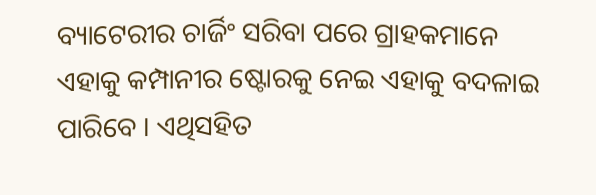ବ୍ୟାଟେରୀର ଚାର୍ଜିଂ ସରିବା ପରେ ଗ୍ରାହକମାନେ ଏହାକୁ କମ୍ପାନୀର ଷ୍ଟୋରକୁ ନେଇ ଏହାକୁ ବଦଳାଇ ପାରିବେ । ଏଥିସହିତ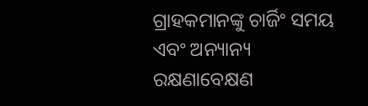ଗ୍ରାହକମାନଙ୍କୁ ଚାର୍ଜିଂ ସମୟ ଏବଂ ଅନ୍ୟାନ୍ୟ ରକ୍ଷଣାବେକ୍ଷଣ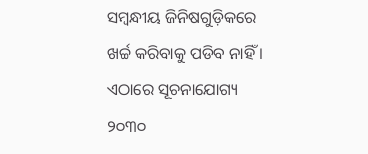ସମ୍ବନ୍ଧୀୟ ଜିନିଷଗୁଡ଼ିକରେ ଖର୍ଚ୍ଚ କରିବାକୁ ପଡିବ ନାହିଁ । ଏଠାରେ ସୂଚନାଯୋଗ୍ୟ ୨୦୩୦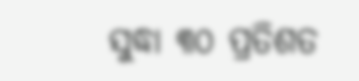ସୁଦ୍ଧା ୩୦ ପ୍ରତିଶତ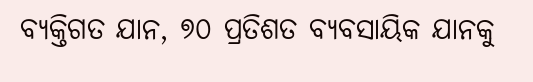ବ୍ୟକ୍ତିଗତ ଯାନ, ୭୦ ପ୍ରତିଶତ ବ୍ୟବସାୟିକ ଯାନକୁ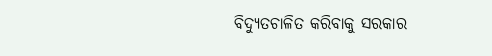ବିଦ୍ୟୁତଚାଳିତ କରିବାକୁ ସରକାର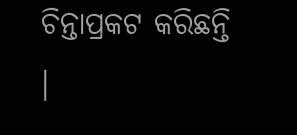ଚିନ୍ତାପ୍ରକଟ କରିଛନ୍ତି ।